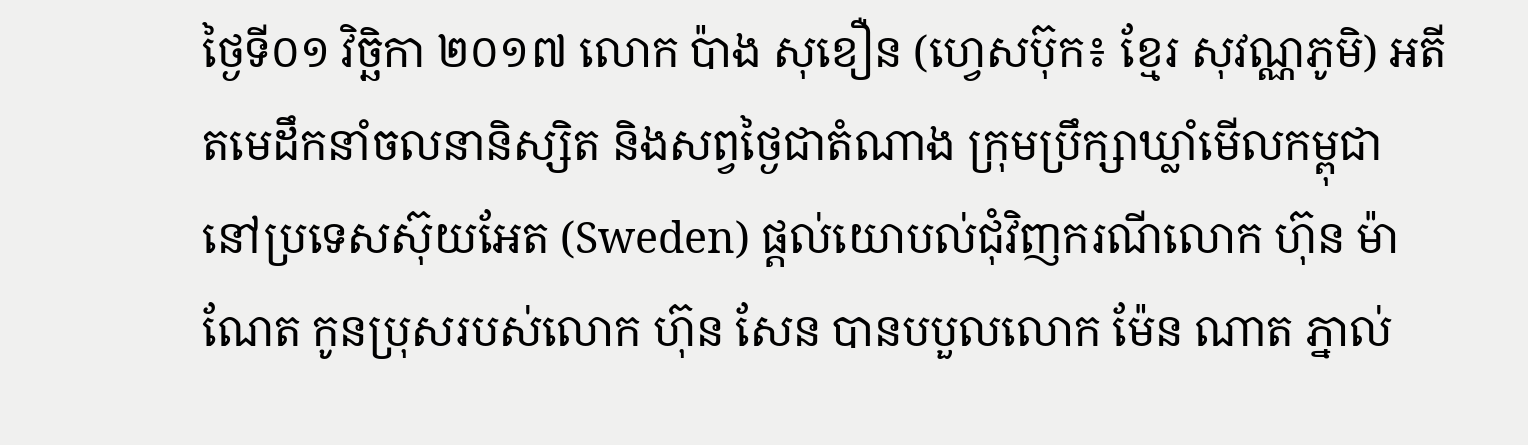ថ្ងៃទី០១ វិច្ឆិកា ២០១៧ លោក ប៉ាង សុខឿន (ហ្វេសប៊ុក៖ ខ្មែរ សុវណ្ណភូមិ) អតីតមេដឹកនាំចលនានិស្សិត និងសព្វថ្ងៃជាតំណាង ក្រុមប្រឹក្សាឃ្លាំមើលកម្ពុជា នៅប្រទេសស៊ុយអែត (Sweden) ផ្តល់យោបល់ជុំវិញករណីលោក ហ៊ុន ម៉ាណែត កូនប្រុសរបស់លោក ហ៊ុន សែន បានបបួលលោក ម៉ែន ណាត ភ្នាល់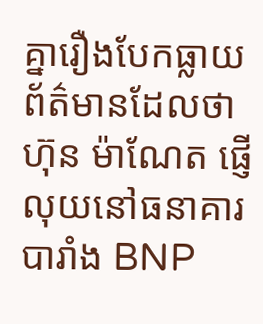គ្នារឿងបែកធ្លាយព័ត៌មានដែលថា ហ៊ុន ម៉ាណែត ផ្ញើលុយនៅធនាគារបារាំង BNP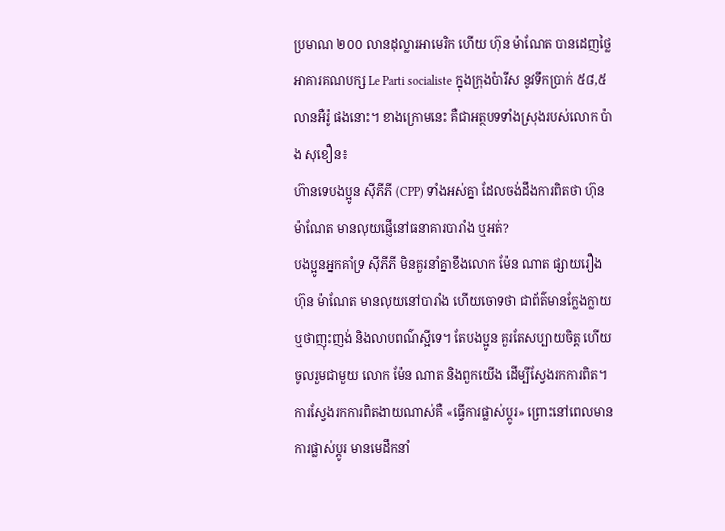ប្រមាណ ២០០ លានដុល្លារអាមេរិក ហើយ ហ៊ុន ម៉ាណែត បានដេញថ្លៃអាគារគណបក្ស Le Parti socialiste ក្នុងក្រុងប៉ារីស នូវទឹកប្រាក់ ៥៨,៥ លានអឺរ៉ូ ផងនោះ។ ខាងក្រោមនេះ គឺជាអត្ថបទទាំងស្រុងរបស់លោក ប៉ាង សុខឿន៖
ហ៊ានទេបងប្អូន ស៊ីភីភី (CPP) ទាំងអស់គ្នា ដែលចង់ដឹងការពិតថា ហ៊ុន ម៉ាណែត មានលុយផ្ញើនៅធនាគារបារាំង ឬអត់?
បងប្អូនអ្នកគាំទ្រ ស៊ីភីភី មិនគួរនាំគ្នាខឹងលោក ម៉ែន ណាត ផ្សាយរឿង ហ៊ុន ម៉ាណែត មានលុយនៅបារាំង ហើយចោទថា ជាព័ត៌មានក្លែងក្លាយ ឬថាញុះញង់ និងលាបពណ៌ស្អីទេ។ តែបងប្អូន គួរតែសប្បាយចិត្ត ហើយចូលរួមជាមួយ លោក ម៉ែន ណាត និងពួកយើង ដើម្បីស្វែងរកការពិត។ ការស្វែងរកការពិតងាយណាស់គឺ «ធ្វើការផ្លាស់ប្តូរ» ព្រោះនៅពេលមានការផ្លាស់ប្តូរ មានមេដឹកនាំ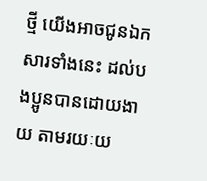ថ្មី យើងអាចជូនឯកសារទាំងនេះ ដល់បងប្អូនបានដោយងាយ តាមរយៈយ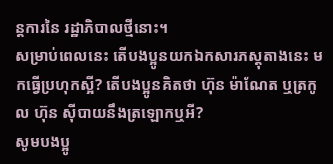ន្តការនៃ រដ្ឋាភិបាលថ្មីនោះ។
សម្រាប់ពេលនេះ តើបងប្អូនយកឯកសារភស្តុតាងនេះ មកធ្វើប្រហុកស្អី? តើបងប្អូនគិតថា ហ៊ុន ម៉ាណែត ឬត្រកូល ហ៊ុន ស៊ីបាយនឹងត្រឡោកឬអី?
សូមបងប្អូ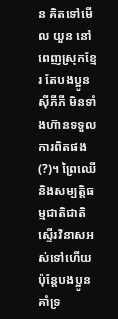ន គិតទៅមើល យួន នៅពេញស្រុកខ្មែរ តែបងប្អូន ស៊ីភីភី មិនទាំងហ៊ានទទួលការពិតផង (?)។ ព្រៃឈើ និងសម្បត្តិធម្មជាតិជាតិ ស្ទើរវិនាសអស់ទៅហើយ ប៉ុន្តែបងប្អូនគាំទ្រ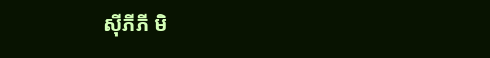ស៊ីភីភី មិ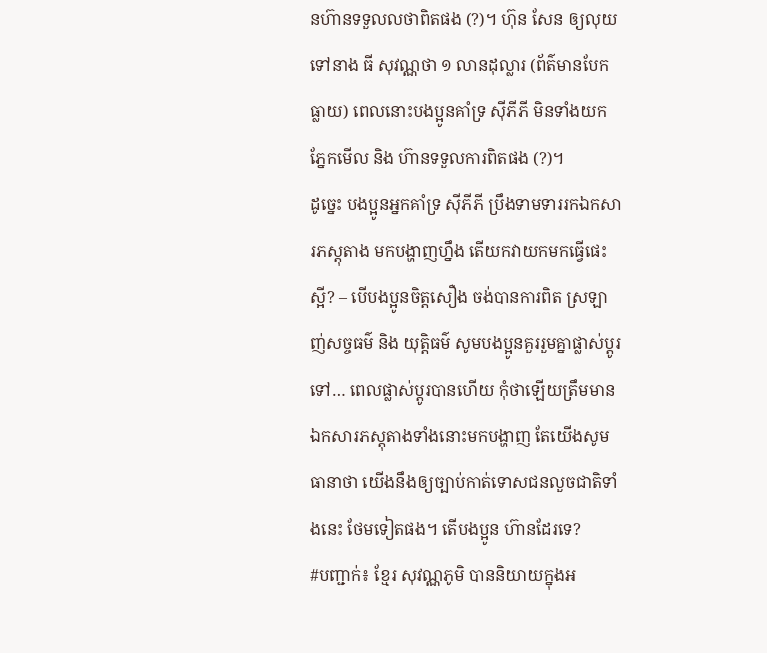នហ៊ានទទួលលថាពិតផង (?)។ ហ៊ុន សែន ឲ្យលុយទៅនាង ធី សុវណ្ណថា ១ លានដុល្លារ (ព័ត៌មានបែកធ្លាយ) ពេលនោះបងប្អូនគាំទ្រ ស៊ីភីភី មិនទាំងយកភ្នែកមើល និង ហ៊ានទទួលការពិតផង (?)។
ដូច្នេះ បងប្អូនអ្នកគាំទ្រ ស៊ីភីភី ប្រឹងទាមទាររកឯកសារភស្តុតាង មកបង្ហាញហ្នឹង តើយកវាយកមកធ្វើផេះស្អី? – បើបងប្អូនចិត្តសឿង ចង់បានការពិត ស្រឡាញ់សច្ចធម៌ និង យុត្តិធម៌ សូមបងប្អូនគួររួមគ្នាផ្លាស់ប្តូរទៅ… ពេលផ្លាស់ប្តូរបានហើយ កុំថាឡើយត្រឹមមានឯកសារភស្តុតាងទាំងនោះមកបង្ហាញ តែយើងសូមធានាថា យើងនឹងឲ្យច្បាប់កាត់ទោសជនលួចជាតិទាំងនេះ ថែមទៀតផង។ តើបងប្អូន ហ៊ានដែរទេ?
#បញ្ជាក់៖ ខ្មែរ សុវណ្ណភូមិ បាននិយាយក្នុងអ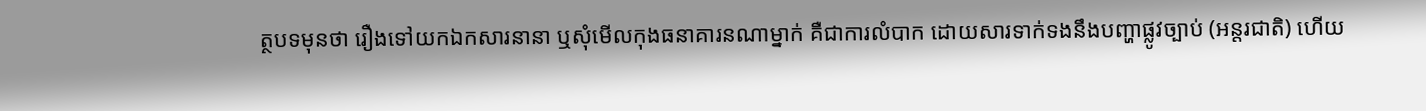ត្ថបទមុនថា រឿងទៅយកឯកសារនានា ឬសុំមើលកុងធនាគារនណាម្នាក់ គឺជាការលំបាក ដោយសារទាក់ទងនឹងបញ្ហាផ្លូវច្បាប់ (អន្តរជាតិ) ហើយ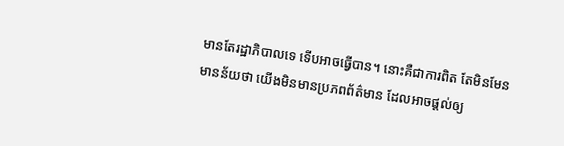មានតែរដ្ឋាភិបាលទេ ទើបអាចធ្វើបាន។ នោះគឺជាការពិត តែមិនមែនមានន័យថា យើងមិនមានប្រភពព័ត៌មាន ដែលអាចផ្តល់ឲ្យ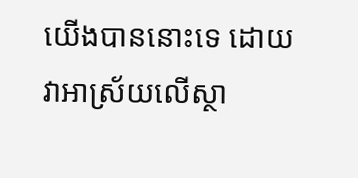យើងបាននោះទេ ដោយវាអាស្រ័យលើស្ថា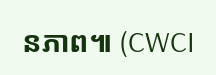នភាព៕ (CWCI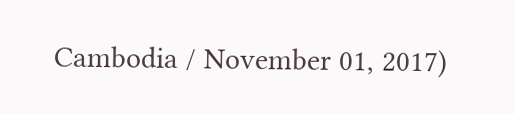Cambodia / November 01, 2017)